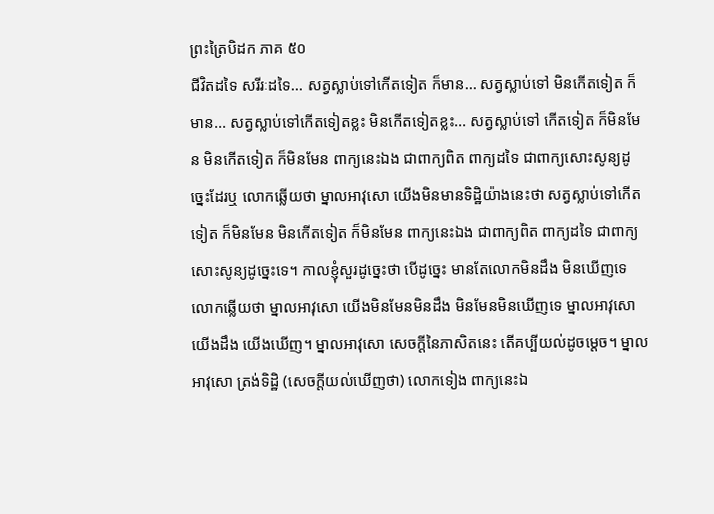ព្រះត្រៃបិដក ភាគ ៥០
ជីវិតដទៃ សរីរៈដទៃ... សត្វស្លាប់ទៅកើតទៀត ក៏មាន... សត្វស្លាប់ទៅ មិនកើតទៀត ក៏មាន... សត្វស្លាប់ទៅកើតទៀតខ្លះ មិនកើតទៀតខ្លះ... សត្វស្លាប់ទៅ កើតទៀត ក៏មិនមែន មិនកើតទៀត ក៏មិនមែន ពាក្យនេះឯង ជាពាក្យពិត ពាក្យដទៃ ជាពាក្យសោះសូន្យដូច្នេះដែរឬ លោកឆ្លើយថា ម្នាលអាវុសោ យើងមិនមានទិដ្ឋិយ៉ាងនេះថា សត្វស្លាប់ទៅកើតទៀត ក៏មិនមែន មិនកើតទៀត ក៏មិនមែន ពាក្យនេះឯង ជាពាក្យពិត ពាក្យដទៃ ជាពាក្យសោះសូន្យដូច្នេះទេ។ កាលខ្ញុំសួរដូច្នេះថា បើដូច្នេះ មានតែលោកមិនដឹង មិនឃើញទេ លោកឆ្លើយថា ម្នាលអាវុសោ យើងមិនមែនមិនដឹង មិនមែនមិនឃើញទេ ម្នាលអាវុសោ យើងដឹង យើងឃើញ។ ម្នាលអាវុសោ សេចក្តីនៃភាសិតនេះ តើគប្បីយល់ដូចម្តេច។ ម្នាលអាវុសោ ត្រង់ទិដ្ឋិ (សេចក្តីយល់ឃើញថា) លោកទៀង ពាក្យនេះឯ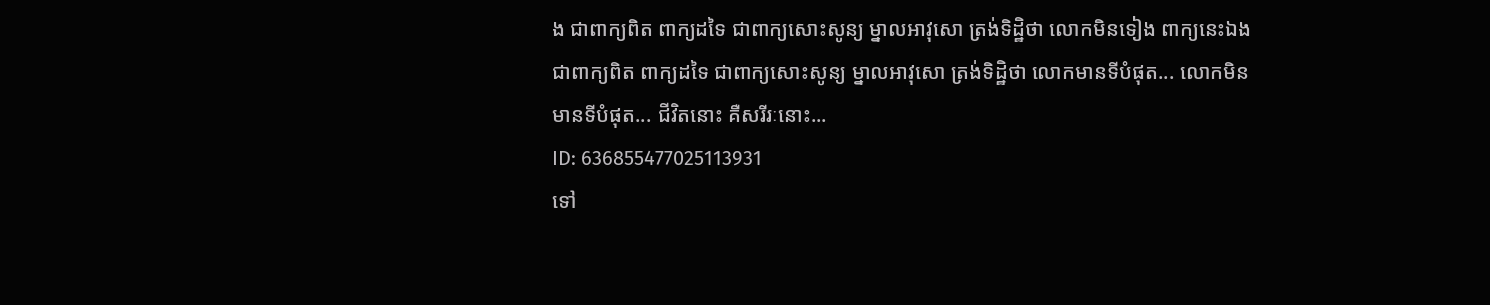ង ជាពាក្យពិត ពាក្យដទៃ ជាពាក្យសោះសូន្យ ម្នាលអាវុសោ ត្រង់ទិដ្ឋិថា លោកមិនទៀង ពាក្យនេះឯង ជាពាក្យពិត ពាក្យដទៃ ជាពាក្យសោះសូន្យ ម្នាលអាវុសោ ត្រង់ទិដ្ឋិថា លោកមានទីបំផុត... លោកមិនមានទីបំផុត... ជីវិតនោះ គឺសរីរៈនោះ...
ID: 636855477025113931
ទៅ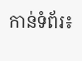កាន់ទំព័រ៖